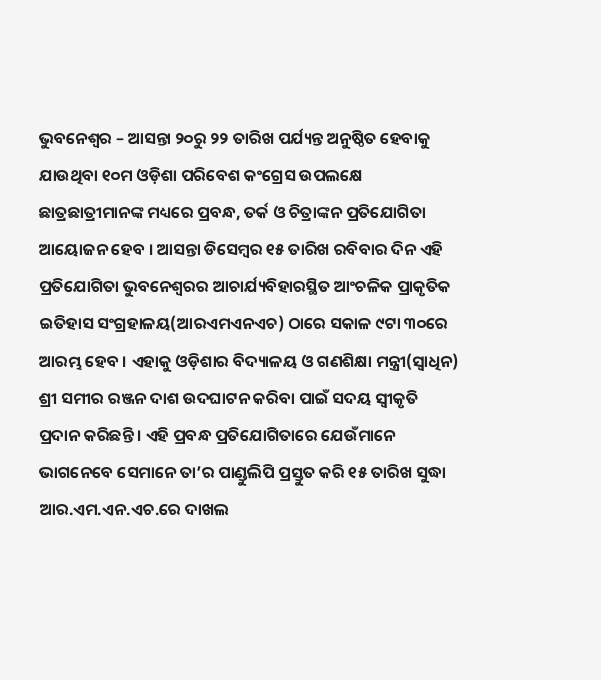ଭୁବନେଶ୍ୱର – ଆସନ୍ତା ୨୦ରୁ ୨୨ ତାରିଖ ପର୍ଯ୍ୟନ୍ତ ଅନୁଷ୍ଠିତ ହେବାକୁ ଯାଉଥିବା ୧୦ମ ଓଡ଼ିଶା ପରିବେଶ କଂଗ୍ରେସ ଉପଲକ୍ଷେ ଛାତ୍ରଛାତ୍ରୀମାନଙ୍କ ମଧ୍ୟରେ ପ୍ରବନ୍ଧ, ତର୍କ ଓ ଚିତ୍ରାଙ୍କନ ପ୍ରତିଯୋଗିତା ଆୟୋଜନ ହେବ । ଆସନ୍ତା ଡିସେମ୍ବର ୧୫ ତାରିଖ ରବିବାର ଦିନ ଏହି ପ୍ରତିଯୋଗିତା ଭୁବନେଶ୍ୱରର ଆଚାର୍ଯ୍ୟବିହାରସ୍ଥିତ ଆଂଚଳିକ ପ୍ରାକୃତିକ ଇତିହାସ ସଂଗ୍ରହାଳୟ(ଆରଏମଏନଏଚ) ଠାରେ ସକାଳ ୯ଟା ୩୦ରେ ଆରମ୍ଭ ହେବ । ଏହାକୁ ଓଡ଼ିଶାର ବିଦ୍ୟାଳୟ ଓ ଗଣଶିକ୍ଷା ମନ୍ତ୍ରୀ(ସ୍ୱାଧିନ) ଶ୍ରୀ ସମୀର ରଞ୍ଜନ ଦାଶ ଉଦଘାଟନ କରିବା ପାଇଁ ସଦୟ ସ୍ୱୀକୃତି ପ୍ରଦାନ କରିଛନ୍ତି । ଏହି ପ୍ରବନ୍ଧ ପ୍ରତିଯୋଗିତାରେ ଯେଉଁମାନେ ଭାଗନେବେ ସେମାନେ ତା’ର ପାଣ୍ଡୁଲିପି ପ୍ରସ୍ତୁତ କରି ୧୫ ତାରିଖ ସୁଦ୍ଧା ଆର.ଏମ.ଏନ.ଏଚ.ରେ ଦାଖଲ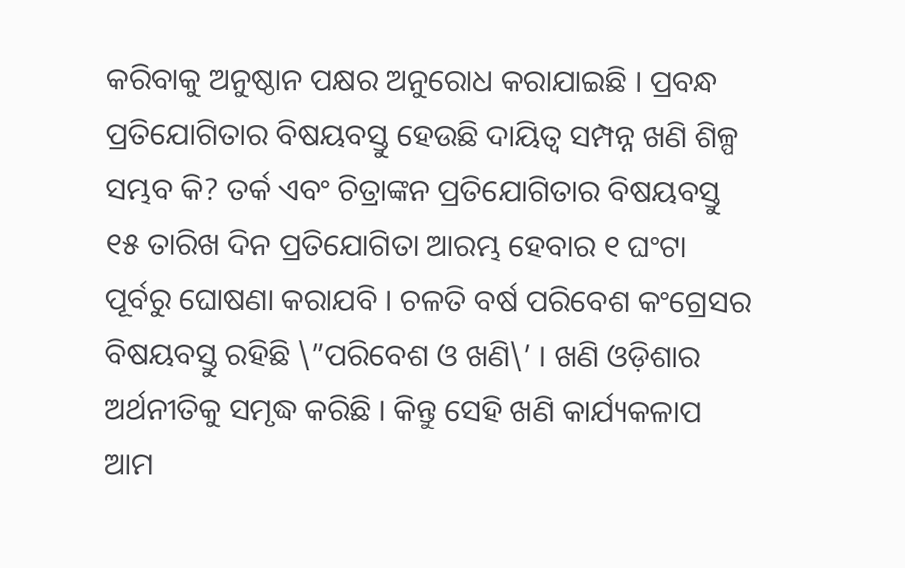କରିବାକୁ ଅନୁଷ୍ଠାନ ପକ୍ଷର ଅନୁରୋଧ କରାଯାଇଛି । ପ୍ରବନ୍ଧ ପ୍ରତିଯୋଗିତାର ବିଷୟବସ୍ତୁ ହେଉଛି ଦାୟିତ୍ୱ ସମ୍ପନ୍ନ ଖଣି ଶିଳ୍ପ ସମ୍ଭବ କି? ତର୍କ ଏବଂ ଚିତ୍ରାଙ୍କନ ପ୍ରତିଯୋଗିତାର ବିଷୟବସ୍ତୁ ୧୫ ତାରିଖ ଦିନ ପ୍ରତିଯୋଗିତା ଆରମ୍ଭ ହେବାର ୧ ଘଂଟା ପୂର୍ବରୁ ଘୋଷଣା କରାଯବି । ଚଳତି ବର୍ଷ ପରିବେଶ କଂଗ୍ରେସର ବିଷୟବସ୍ତୁ ରହିଛି \”ପରିବେଶ ଓ ଖଣି\’ । ଖଣି ଓଡ଼ିଶାର ଅର୍ଥନୀତିକୁ ସମୃଦ୍ଧ କରିଛି । କିନ୍ତୁ ସେହି ଖଣି କାର୍ଯ୍ୟକଳାପ ଆମ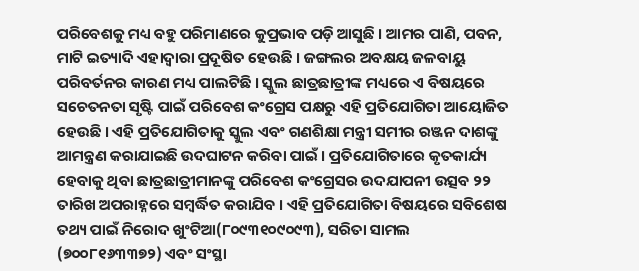ପରିବେଶକୁ ମଧ୍ୟ ବହୁ ପରିମାଣରେ କୁପ୍ରଭାବ ପଡ଼ି ଆସୁଛି । ଆମର ପାଣି, ପବନ, ମାଟି ଇତ୍ୟାଦି ଏହାଦ୍ୱାରା ପ୍ରଦୂଷିତ ହେଉଛି । ଜଙ୍ଗଲର ଅବକ୍ଷୟ ଜଳବାୟୁ ପରିବର୍ତନର କାରଣ ମଧ୍ୟ ପାଲଟିଛି । ସ୍କୁଲ ଛାତ୍ରଛାତ୍ରୀଙ୍କ ମଧ୍ୟରେ ଏ ବିଷୟରେ ସଚେତନତା ସୃଷ୍ଟି ପାଇଁ ପରିବେଶ କଂଗ୍ରେସ ପକ୍ଷରୁ ଏହି ପ୍ରତିଯୋଗିତା ଆୟୋଜିତ ହେଉଛି । ଏହି ପ୍ରତିଯୋଗିତାକୁ ସ୍କୁଲ ଏବଂ ଗଣଶିକ୍ଷା ମନ୍ତ୍ରୀ ସମୀର ରଞ୍ଜନ ଦାଶଙ୍କୁ ଆମନ୍ତ୍ରଣ କରାଯାଇଛି ଉଦଘାଟନ କରିବା ପାଇଁ । ପ୍ରତିଯୋଗିତାରେ କୃତକାର୍ଯ୍ୟ ହେବାକୁ ଥିବା ଛାତ୍ରଛାତ୍ରୀମାନଙ୍କୁ ପରିବେଶ କଂଗ୍ରେସର ଉଦଯାପନୀ ଉତ୍ସବ ୨୨ ତାରିଖ ଅପରାହ୍ନରେ ସମ୍ବର୍ଦ୍ଧିତ କରାଯିବ । ଏହି ପ୍ରତିଯୋଗିତା ବିଷୟରେ ସବିଶେଷ ତଥ୍ୟ ପାଇଁ ନିରୋଦ ଖୁଂଟିଆ(୮୦୯୩୧୦୯୦୯୩), ସରିତା ସାମଲ (୭୦୦୮୧୬୩୩୭୨) ଏବଂ ସଂସ୍ଥା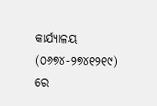କାର୍ଯ୍ୟାଳୟ (୦୬୭୪-୨୭୪୧୨୧୯) ରେ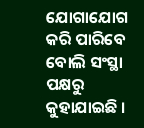ଯୋଗାଯୋଗ କରି ପାରିବେ ବୋଲି ସଂସ୍ଥା ପକ୍ଷରୁ କୁହାଯାଇଛି ।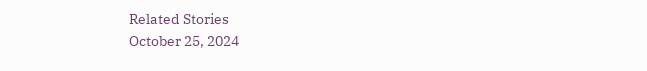Related Stories
October 25, 2024